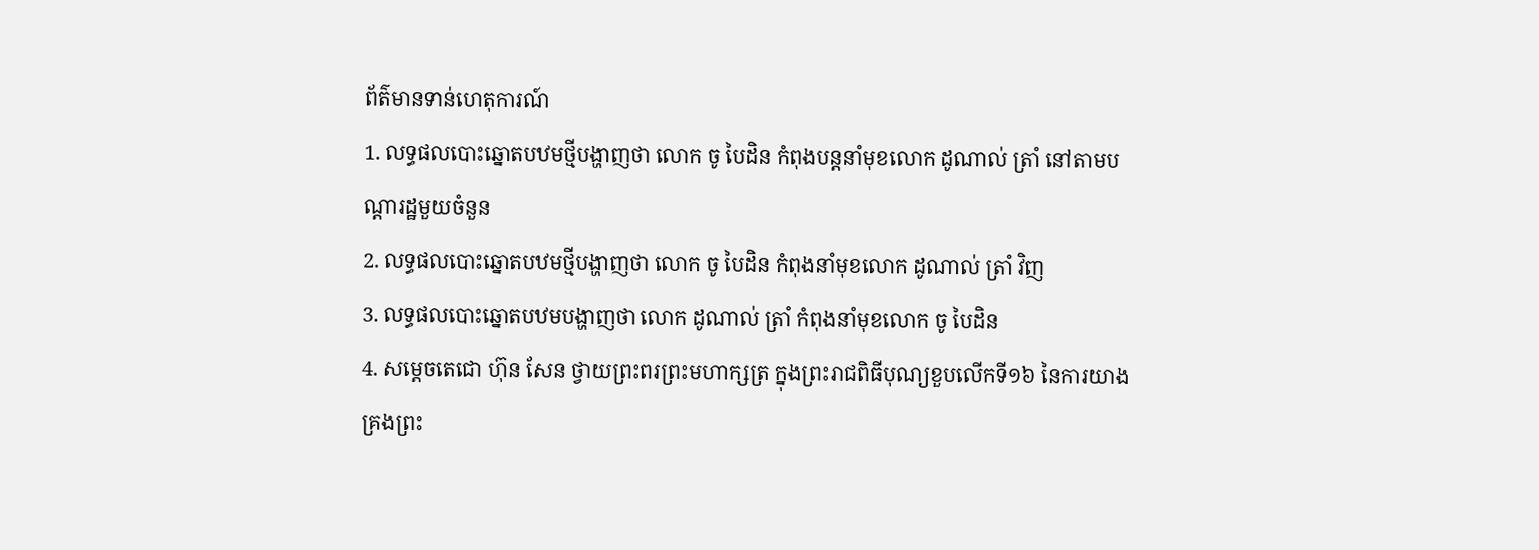ព័ត៌មានទាន់ហេតុការណ៍
1. លទ្ធផលបោះឆ្នោតបឋមថ្មីបង្ហាញថា លោក ចូ បៃដិន កំពុងបន្តនាំមុខលោក ដូណាល់ ត្រាំ នៅតាមបណ្តារដ្ឋមួយចំនួន
2. លទ្ធផលបោះឆ្នោតបឋមថ្មីបង្ហាញថា លោក ចូ បៃដិន កំពុងនាំមុខលោក ដូណាល់ ត្រាំ វិញ
3. លទ្ធផលបោះឆ្នោតបឋមបង្ហាញថា លោក ដូណាល់ ត្រាំ កំពុងនាំមុខលោក ចូ បៃដិន
4. សម្ដេចតេជោ ហ៊ុន សែន ថ្វាយព្រះពរព្រះមហាក្សត្រ ក្នុងព្រះរាជពិធីបុណ្យខួបលើកទី១៦ នៃការយាងគ្រងព្រះ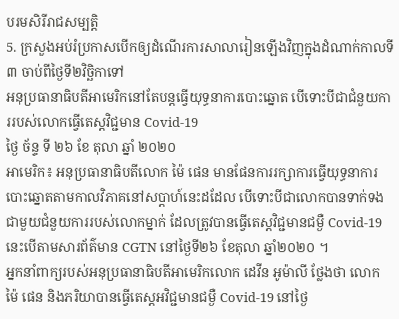បរមសិរីរាជសម្បត្តិ
5. ក្រសួងអប់រំប្រកាសបើកឲ្យដំណើរការសាលារៀនឡើងវិញក្នុងដំណាក់កាលទី៣ ចាប់ពីថ្ងៃទី២វិច្ឆិកាទៅ
អនុប្រធានាធិបតីអាមេរិកនៅតែបន្តធ្វើយុទ្ធនាការបោះឆ្នោត បើទោះបីជាជំនួយការរបស់លោកធ្វើតេស្តវិជ្ជមាន Covid-19
ថ្ងៃ ច័ន្ទ ទី ២៦ ខែ តុលា ឆ្នាំ ២០២០
អាមេរិក៖ អនុប្រធានាធិបតីលោក ម៉ៃ ផេន មានផែនការរក្សាការធ្វើយុទ្ធនាការបោះឆ្នោតតាមកាលវិភាគនៅសប្តាហ៍នេះដដែល បើទោះបីជាលោកបានទាក់ទងជាមួយជំនួយការរបស់លោកម្នាក់ ដែលត្រូវបានធ្វើតេស្តវិជ្ជមានជម្ងឺ Covid-19 នេះបើតាមសារព័ត៌មាន CGTN នៅថ្ងៃទី២៦ ខែតុលា ឆ្នាំ២០២០ ។
អ្នកនាំពាក្យរបស់អនុប្រធានាធិបតីអាមេរិកលោក ដេវីន អូម៉ាលី ថ្លែងថា លោក ម៉ៃ ផេន និងភរិយាបានធ្វើតេស្តអវិជ្ជមានជម្ងឺ Covid-19 នៅថ្ងៃ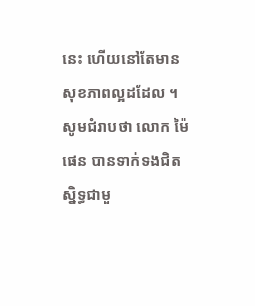នេះ ហើយនៅតែមានសុខភាពល្អដដែល ។
សូមជំរាបថា លោក ម៉ៃ ផេន បានទាក់ទងជិតស្និទ្ធជាមួ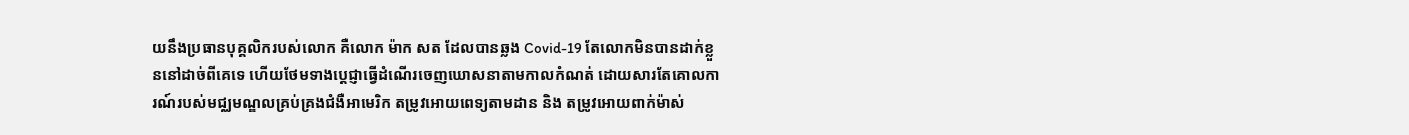យនឹងប្រធានបុគ្គលិករបស់លោក គឺលោក ម៉ាក សត ដែលបានឆ្លង Covid-19 តែលោកមិនបានដាក់ខ្លួននៅដាច់ពីគេទេ ហើយថែមទាងប្តេជ្ញាធ្វើដំណើរចេញឃោសនាតាមកាលកំណត់ ដោយសារតែគោលការណ៍របស់មជ្ឈមណ្ឌលគ្រប់គ្រងជំងឺអាមេរិក តម្រូវអោយពេទ្យតាមដាន និង តម្រូវអោយពាក់ម៉ាស់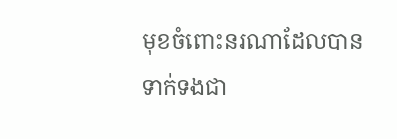មុខចំពោះនរណាដែលបានទាក់ទងជា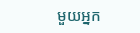មួយអ្នក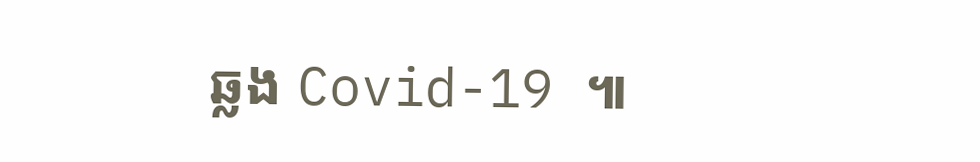ឆ្លង Covid-19 ៕